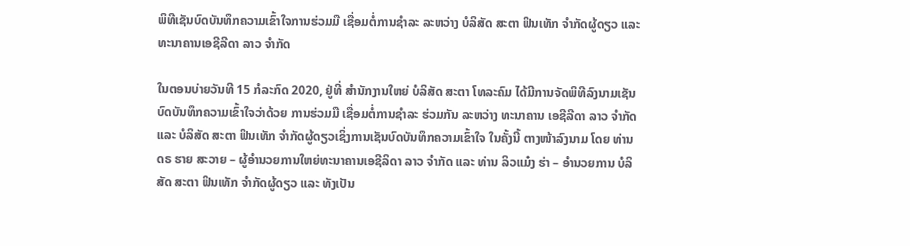ພິທີເຊັນບົດບັນທຶກຄວາມເຂົ້າໃຈການຮ່ວມມື ເຊື່ອມຕໍ່ການຊຳລະ ລະຫວ່າງ ບໍລິສັດ ສະຕາ ຟິນເທັກ ຈຳກັດຜູ້ດຽວ ແລະ ທະນາຄານເອຊີລີດາ ລາວ ຈໍາກັດ

ໃນຕອນບ່າຍວັນທີ 15 ກໍລະກົດ 2020, ຢູ່ທີ່ ສໍານັກງານໃຫຍ່ ບໍລິສັດ ສະຕາ ໂທລະຄົມ ໄດ້ມີການຈັດພິທີລົງນາມເຊັນບົດບັນທຶກຄວາມເຂົ້າໃຈວ່າດ້ວຍ ການຮ່ວມມື ເຊື່ອມຕໍ່ການຊຳລະ ຮ່ວມກັນ ລະຫວ່າງ ທະນາຄານ ເອຊີລີດາ ລາວ ຈໍາກັດ ແລະ ບໍລິສັດ ສະຕາ ຟິນເທັກ ຈຳກັດຜູ້ດຽວເຊິ່ງການເຊັນບົດບັນທຶກຄວາມເຂົ້າໃຈ ໃນຄັ້ງນີ້ ຕາງໜ້າລົງນາມ ໂດຍ ທ່ານ ດຣ ຮາຍ ສະວາຍ – ຜູ້ອຳນວຍການໃຫຍ່ທະນາຄານເອຊີລິດາ ລາວ ຈໍາກັດ ແລະ ທ່ານ ລິວແມ໋ງ ຮ່າ – ອຳນວຍການ ບໍລິສັດ ສະຕາ ຟິນເທັກ ຈຳກັດຜູ້ດຽວ ແລະ ທັງເປັນ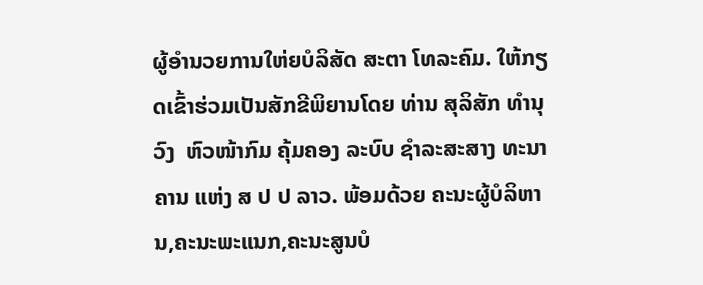ຜູ້ອຳນວຍການໃຫ່ຍບໍລິສັດ ສະຕາ ໂທລະຄົມ. ໃຫ້ກຽດເຂົ້າຮ່ວມເປັນສັກຂີພິຍານໂດຍ ທ່ານ ສຸລິສັກ ທໍານຸວົງ  ຫົວໜ້າກົມ ຄຸ້ມຄອງ ລະບົບ ຊໍາລະສະສາງ ທະນາຄານ ແຫ່ງ ສ ປ ປ ລາວ. ພ້ອມດ້ວຍ ຄະນະຜູ້ບໍລິຫານ,ຄະນະພະແນກ,ຄະນະສູນບໍ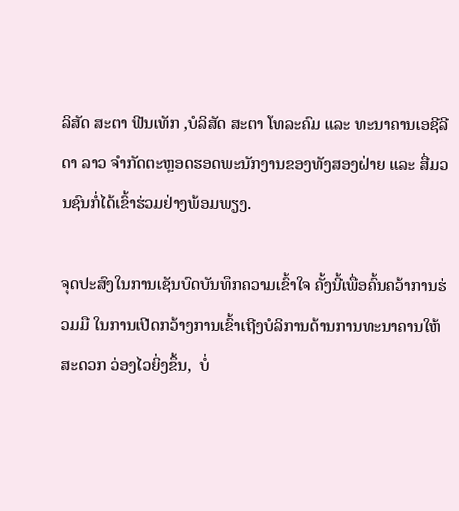ລິສັດ ສະຕາ ຟີນເທັກ ,ບໍລິສັດ ສະຕາ ໂທລະຄົມ ແລະ ທະນາຄານເອຊີລີດາ ລາວ ຈໍາກັດຕະຫຼອດຮອດພະນັກງານຂອງທັງສອງຝ່າຍ ແລະ ສື່ມວນຊົນກໍ່ໄດ້ເຂົ້າຮ່ວມຢ່າງພ້ອມພຽງ.

ຈຸດປະສົງໃນການເຊັນບົດບັນທຶກຄວາມເຂົ້າໃຈ ຄັ້ງນີ້ເພື່ອຄົ້ນຄວ້າການຮ່ວມມື ໃນການເປີດກວ້າງການເຂົ້າເຖີງບໍລິການດ້ານການທະນາຄານໃຫ້ສະດວກ ວ່ອງໄວຍິ່ງຂຶ້ນ,  ບໍ່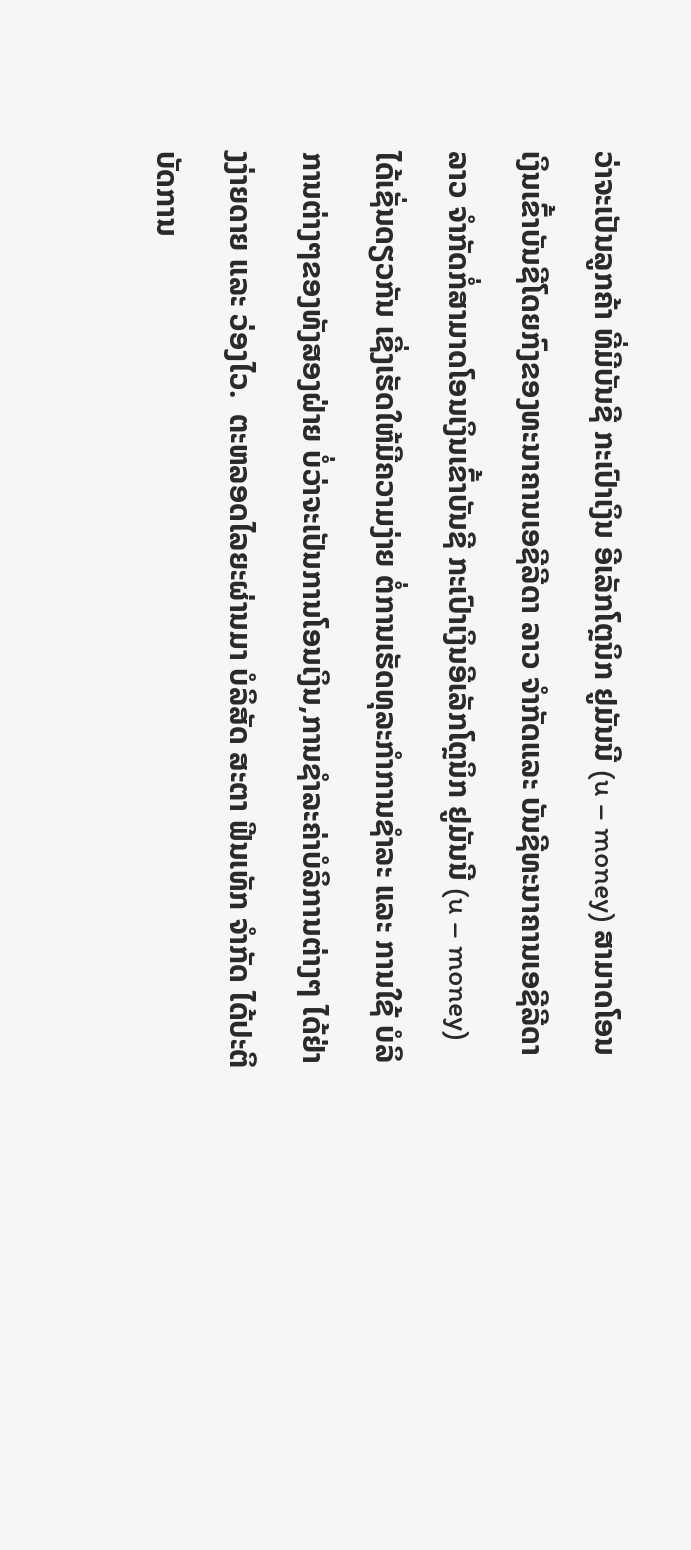ວ່າຈະເປັນລູກຄ້າ ທີ່ມີບັນຊີ ກະເປົາເງິນ ອີເລັກໂຕຼນິກ ຢູມັນນີ (u – money) ສາມາດໂອນເງິນເຂົ້າບັນຊີໂດຍກົງຂອງທະນາຄານເອຊີລີດາ ລາວ ຈໍາກັດແລະ ບັນຊີທະນາຄານເອຊີລີດາ ລາວ ຈໍາກັດກໍ່ສາມາດໂອນເງິນເຂົ້າບັນຊີ ກະເປົາເງິນອີເລັກໂຕຼນິກ ຢູມັນນີ (u – money) ໄດ້ເຊັ່ນດຽວກັນ ເຊີ່ງເຮັດໃຫ້ມີຄວາມງ່າຍ ຕໍ່ການເຮັດທຸລະກໍາການຊຳລະ ແລະ ການໃຊ້ ບໍລິການຕ່າງໆຂອງທັງສອງຝ່າຍ ບໍ່ວ່າຈະເປັນການໂອນເງິນ,ການຊໍາລະຄ່າບໍລິການຕ່າງໆ ໄດ້ຢ່າງງ່າຍດາຍ ແລະ ວ່ອງໄວ.  ຕະຫລອດໄລຍະຜ່ານມາ ບໍລິສັດ ສະຕາ ຟີນເທັກ ຈໍາກັດ ໄດ້ປະຕິບັດການ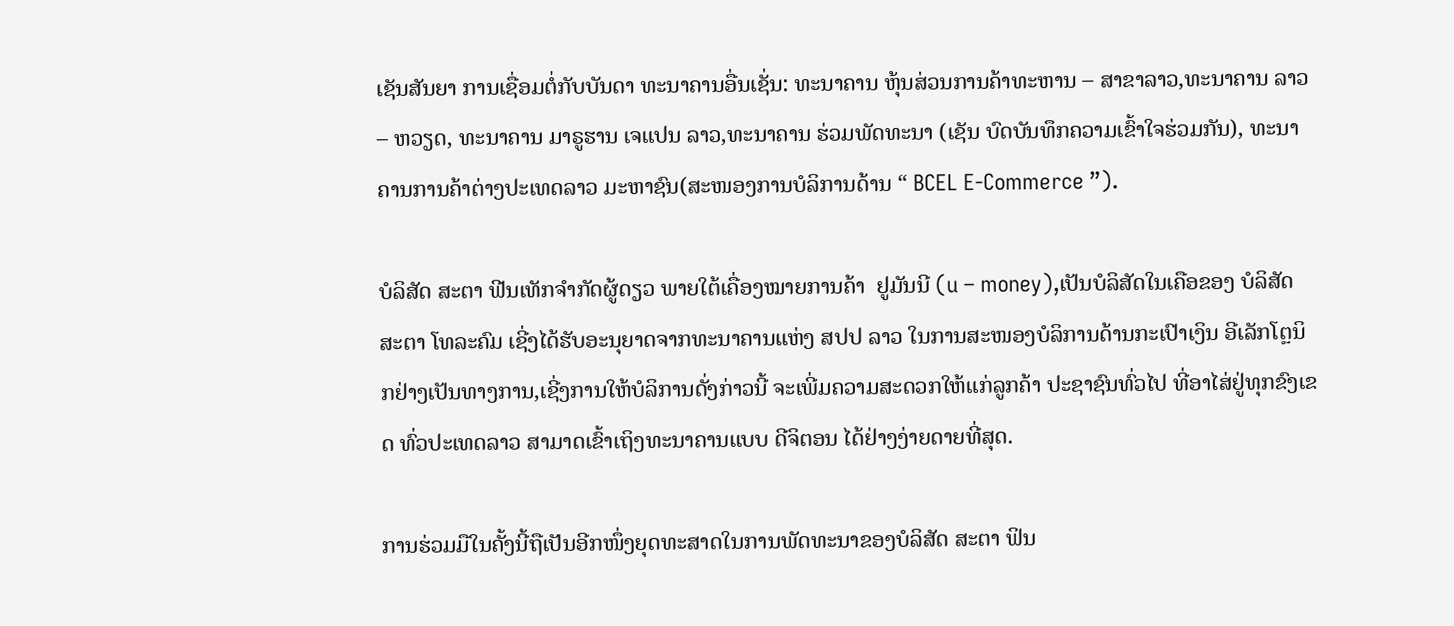ເຊັນສັນຍາ ການເຊື່ອມຕໍ່ກັບບັນດາ ທະນາຄານອື່ນເຊັ່ນ: ທະນາຄານ ຫຸ້ນສ່ວນການຄ້າທະຫານ – ສາຂາລາວ,ທະນາຄານ ລາວ – ຫວຽດ, ທະນາຄານ ມາຣູຮານ ເຈແປນ ລາວ,ທະນາຄານ ຮ່ວມພັດທະນາ (ເຊັນ ບົດບັນທຶກຄວາມເຂົ້າໃຈຮ່ວມກັນ), ທະນາຄານການຄ້າຕ່າງປະເທດລາວ ມະຫາຊົນ(ສະໜອງການບໍລິການດ້ານ “ BCEL E-Commerce ”).

ບໍລິສັດ ສະຕາ ຟີນເທັກຈຳກັດຜູ້ດຽວ ພາຍໃຕ້ເຄື່ອງໝາຍການຄ້າ  ຢູມັນນີ (u – money),ເປັນບໍລິສັດໃນເຄືອຂອງ ບໍລິສັດ ສະຕາ ໂທລະຄົມ ເຊີ່ງໄດ້ຮັບອະນຸຍາດຈາກທະນາຄານແຫ່ງ ສປປ ລາວ ໃນການສະໜອງບໍລິການດ້ານກະເປົາເງິນ ອີເລັກໂຕຼນິກຢ່າງເປັນທາງການ,ເຊີ່ງການໃຫ້ບໍລິການດັ່ງກ່າວນີ້ ຈະເພີ່ມຄວາມສະດວກໃຫ້ແກ່ລູກຄ້າ ປະຊາຊົນທົ່ວໄປ ທີ່ອາໄສ່ຢູ່ທຸກຂົງເຂດ ທົ່ວປະເທດລາວ ສາມາດເຂົ້າເຖິງທະນາຄານແບບ ດີຈິຕອນ ໄດ້ຢ່າງງ່າຍດາຍທີ່ສຸດ.

ການຮ່ວມມືໃນຄັ້ງນີ້ຖືເປັນອີກໜຶ່ງຍຸດທະສາດໃນການພັດທະນາຂອງບໍລິສັດ ສະຕາ ຟິນ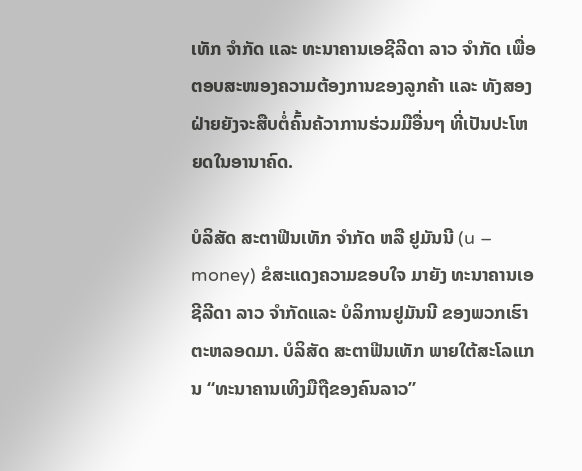ເທັກ ຈຳກັດ ແລະ ທະນາຄານເອຊີລີດາ ລາວ ຈໍາກັດ ເພື່ອຕອບສະໜອງຄວາມຕ້ອງການຂອງລູກຄ້າ ແລະ ທັງສອງຝ່າຍຍັງຈະສືບຕໍ່ຄົ້ນຄ້ວາການຮ່ວມມືອື່ນໆ ທີ່ເປັນປະໂຫຍດໃນອານາຄົດ.

ບໍລິສັດ ສະຕາຟີນເທັກ ຈຳກັດ ຫລື ຢູມັນນີ (u – money) ຂໍສະແດງຄວາມຂອບໃຈ ມາຍັງ ທະນາຄານເອຊີລີດາ ລາວ ຈໍາກັດແລະ ບໍລິການຢູມັນນີ ຂອງພວກເຮົາຕະຫລອດມາ. ບໍລິສັດ ສະຕາຟີນເທັກ ພາຍໃຕ້ສະໂລແກນ “ທະນາຄານເທິງມືຖືຂອງຄົນລາວ”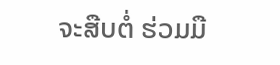ຈະສືບຕໍ່ ຮ່ວມມື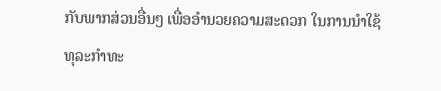ກັບພາກສ່ວນອື່ນໆ ເພື່ອອໍານວຍຄວາມສະດວກ ໃນການນໍາໃຊ້ ທຸລະກໍາທະ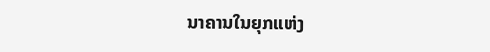ນາຄານໃນຍຸກແຫ່ງ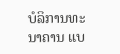ບໍລິການທະນາຄານ ແບ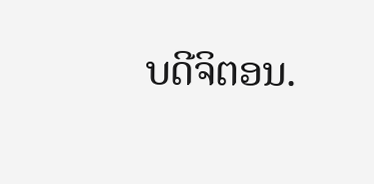ບດີຈິຕອນ.